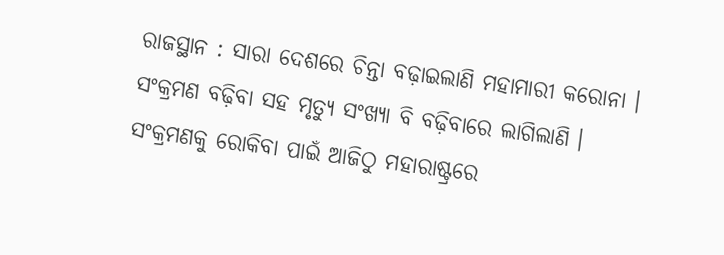ରାଜସ୍ଥାନ : ସାରା ଦେଶରେ ଚିନ୍ତା ବଢ଼ାଇଲାଣି ମହାମାରୀ କରୋନା । ସଂକ୍ରମଣ ବଢ଼ିବା ସହ ମୃତ୍ୟୁ ସଂଖ୍ୟା ବି ବଢ଼ିବାରେ ଲାଗିଲାଣି । ସଂକ୍ରମଣକୁ ରୋକିବା ପାଇଁ ଆଜିଠୁ ମହାରାଷ୍ଟ୍ରରେ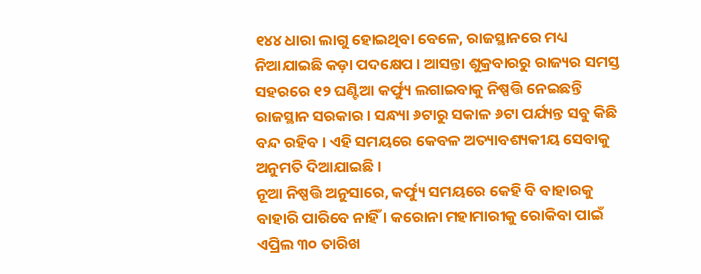୧୪୪ ଧାରା ଲାଗୁ ହୋଇଥିବା ବେଳେ, ରାଜସ୍ଥାନରେ ମଧ୍ୟ ନିଆଯାଇଛି କଡ଼ା ପଦକ୍ଷେପ । ଆସନ୍ତା ଶୁକ୍ରବାରରୁ ରାଜ୍ୟର ସମସ୍ତ ସହରରେ ୧୨ ଘଣ୍ଟିଆ କର୍ଫ୍ୟୁ ଲଗାଇବାକୁ ନିଷ୍ପତ୍ତି ନେଇଛନ୍ତି ରାଜସ୍ଥାନ ସରକାର । ସନ୍ଧ୍ୟା ୬ଟାରୁ ସକାଳ ୬ଟା ପର୍ଯ୍ୟନ୍ତ ସବୁ କିଛି ବନ୍ଦ ରହିବ । ଏହି ସମୟରେ କେବଳ ଅତ୍ୟାବଶ୍ୟକୀୟ ସେବାକୁ ଅନୁମତି ଦିଆଯାଇଛି ।
ନୂଆ ନିଷ୍ପତ୍ତି ଅନୁସାରେ, କର୍ଫ୍ୟୁ ସମୟରେ କେହି ବି ବାହାରକୁ ବାହାରି ପାରିବେ ନାହିଁ । କରୋନା ମହାମାରୀକୁ ରୋକିବା ପାଇଁ ଏପ୍ରିଲ ୩୦ ତାରିଖ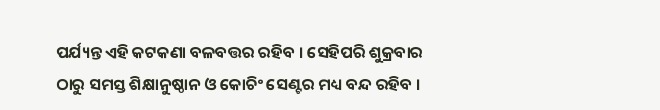ପର୍ଯ୍ୟନ୍ତ ଏହି କଟକଣା ବଳବତ୍ତର ରହିବ । ସେହିପରି ଶୁକ୍ରବାର ଠାରୁ ସମସ୍ତ ଶିକ୍ଷାନୁଷ୍ଠାନ ଓ କୋଚିଂ ସେଣ୍ଟର ମଧ୍ୟ ବନ୍ଦ ରହିବ ।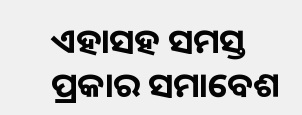ଏହାସହ ସମସ୍ତ ପ୍ରକାର ସମାବେଶ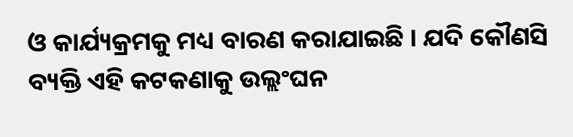ଓ କାର୍ଯ୍ୟକ୍ରମକୁ ମଧ୍ୟ ବାରଣ କରାଯାଇଛି । ଯଦି କୌଣସି ବ୍ୟକ୍ତି ଏହି କଟକଣାକୁ ଉଲ୍ଲଂଘନ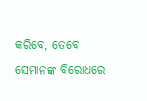କରିବେ, ତେବେ ସେମାନଙ୍କ ବିରୋଧରେ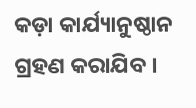କଡ଼ା କାର୍ଯ୍ୟାନୁଷ୍ଠାନ ଗ୍ରହଣ କରାଯିବ ।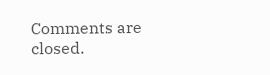Comments are closed.